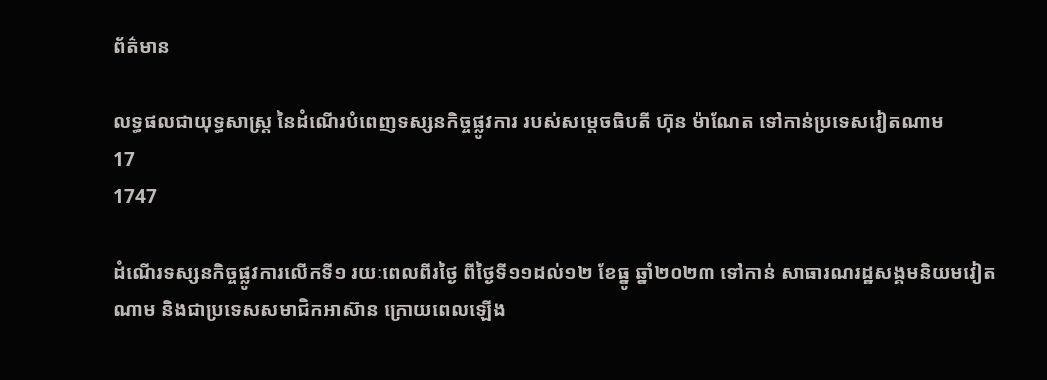ព័ត៌មាន

លទ្ធផលជាយុទ្ធសាស្ត្រ នៃដំណើរបំពេញទស្សនកិច្ចផ្លូវការ របស់សម្តេចធិបតី ហ៊ុន ម៉ាណែត ទៅកាន់ប្រទេសវៀតណាម
17
1747

ដំណើរទស្សនកិច្ចផ្លូវការលើកទី១ រយៈពេលពីរថ្ងៃ ពីថ្ងៃទី១១ដល់១២ ខែធ្នូ ឆ្នាំ២០២៣ ទៅកាន់ សាធារណរដ្ឋសង្គមនិយមវៀតណាម និងជាប្រទេសសមាជិកអាស៊ាន ក្រោយពេលឡើង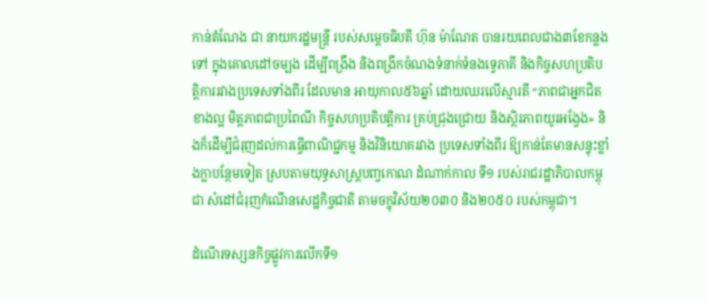កាន់តំណែង ជា នាយករដ្ឋមន្ត្រី របស់សម្តេចធិបតី ហ៊ុន ម៉ាណែត បានរយពេលជាង៣ខែកន្លងទៅ ក្នុងគោលដៅចម្បង ដើម្បីពង្រឹង និងពង្រីកចំណងទំនាក់ទំនងទ្វេភាគី និងកិច្ចសហប្រតិបត្តិការរវាងប្រទេសទាំងពីរ ដែលមាន អាយុកាល៥៦ឆ្នាំ ដោយឈរលើស្មារតី “ភាពជាអ្នកជិតខាងល្អ មិត្តភាពជាប្រពៃណី កិច្ចសហប្រតិបត្តិការ គ្រប់ជ្រុងជ្រោយ និងស្ថិរភាពយូរអង្វែង» និងក៏ដើម្បីជំរុញដល់ការធ្វើពាណិជ្ជកម្ម និងវិនិយោគរវាង ប្រទេសទាំងពីរ ឱ្យកាន់តែមានសន្ទុះខ្លាំងក្លាបន្ថែមទៀត ស្របតាមយុទ្ធសាស្ត្របញ្ចកោណ ដំណាក់កាល ទី១ របស់រាជរដ្ឋាភិបាលកម្ពុជា សំដៅជំរុញកំណើនសេដ្ឋកិច្ចជាតិ តាមចក្ខុវិស័យ២០៣០ និង២០៥០ របស់កម្ពុជា។

ដំណើរទស្សនកិច្ចផ្លូវការលើកទី១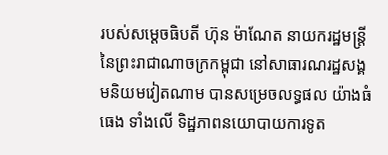របស់សម្ដេចធិបតី ហ៊ុន ម៉ាណែត នាយករដ្ឋមន្ត្រី នៃព្រះរាជាណាចក្រកម្ពុជា នៅសាធារណរដ្ឋសង្គមនិយមវៀតណាម បានសម្រេចលទ្ធផល យ៉ាងធំធេង ទាំងលើ ទិដ្ឋភាពនយោបាយការទូត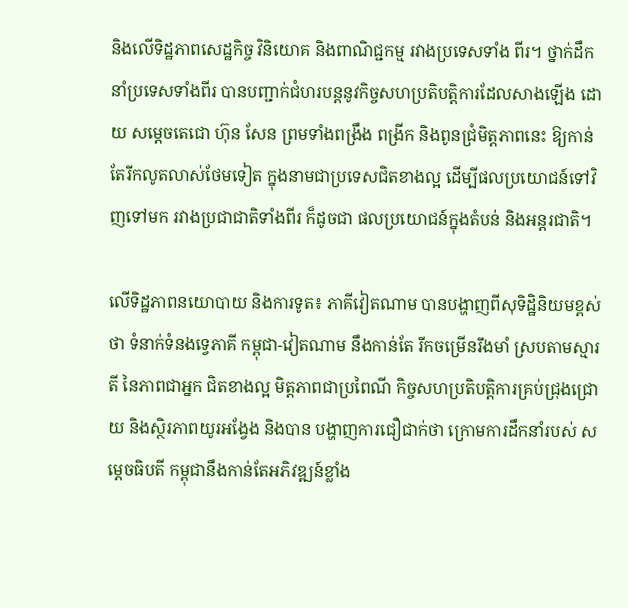និងលើទិដ្ឋភាពសេដ្ឋកិច្ច វិនិយោគ និងពាណិជ្ជកម្ម រវាងប្រទេសទាំង ពីរ។ ថ្នាក់ដឹកនាំប្រទេសទាំងពីរ បានបញ្ជាក់ជំហរបន្តនូវកិច្ចសហប្រតិបត្តិការដែលសាងឡើង ដោយ សម្ដេចតេជោ ហ៊ុន សែន ព្រមទាំងពង្រឹង ពង្រីក និងពូនជ្រំមិត្តភាពនេះ ឱ្យកាន់តែរីកលូតលាស់ថែមទៀត ក្នុងនាមជាប្រទេសជិតខាងល្អ ដើម្បីផលប្រយោជន៍ទៅវិញទៅមក រវាងប្រជាជាតិទាំងពីរ ក៏ដូចជា ផលប្រយោជន៍ក្នុងតំបន់ និងអន្ដរជាតិ។

លើទិដ្ឋភាពនយោបាយ និងការទូត៖ ភាគីវៀតណាម បានបង្ហាញពីសុទិដ្ឋិនិយមខ្ពស់ថា ទំនាក់ទំនងទ្វេភាគី កម្ពុជា-វៀតណាម នឹងកាន់តែ រីកចម្រើនរឹងមាំ ស្របតាមស្មារតី នៃភាពជាអ្នក ជិតខាងល្អ មិត្តភាពជាប្រពៃណី កិច្ចសហប្រតិបត្តិការគ្រប់ជ្រុងជ្រោយ និងស្ថិរភាពយូរអង្វែង និងបាន បង្ហាញការជឿជាក់ថា ក្រោមការដឹកនាំរបស់ សម្តេចធិបតី កម្ពុជានឹងកាន់តែអភិវឌ្ឍន៍ខ្លាំង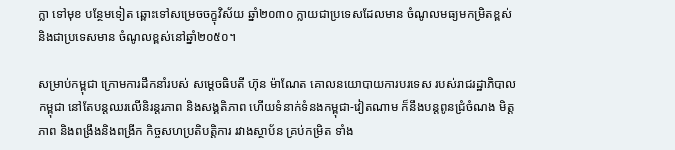ក្លា ទៅមុខ បន្ថែមទៀត ឆ្ពោះទៅសម្រេចចក្ខុវិស័យ ឆ្នាំ២០៣០ ក្លាយជាប្រទេសដែលមាន ចំណូលមធ្យមកម្រិតខ្ពស់ និងជាប្រទេសមាន ចំណូលខ្ពស់នៅឆ្នាំ២០៥០។

សម្រាប់កម្ពុជា ក្រោមការដឹកនាំរបស់ សម្ដេចធិបតី ហ៊ុន ម៉ាណែត គោលនយោបាយការបរទេស របស់រាជរដ្ឋាភិបាលកម្ពុជា នៅតែបន្តឈរលើនិរន្តរភាព និងសង្គតិភាព ហើយទំនាក់ទំនងកម្ពុជា-វៀតណាម ក៏នឹងបន្តពូនជ្រំចំណង មិត្តភាព និងពង្រឹងនិងពង្រីក កិច្ចសហប្រតិបត្តិការ រវាងស្ថាប័ន គ្រប់កម្រិត ទាំង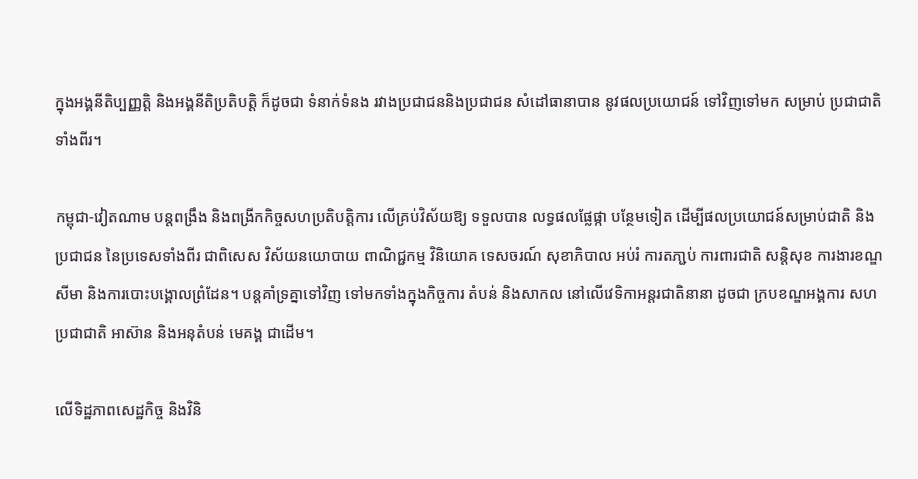ក្នុងអង្គនីតិប្បញ្ញត្តិ និងអង្គនីតិប្រតិបត្តិ ក៏ដូចជា ទំនាក់ទំនង រវាងប្រជាជននិងប្រជាជន សំដៅធានាបាន នូវផលប្រយោជន៍ ទៅវិញទៅមក សម្រាប់ ប្រជាជាតិទាំងពីរ។

កម្ពុជា-វៀតណាម បន្តពង្រឹង និងពង្រីកកិច្ចសហប្រតិបត្តិការ លើគ្រប់វិស័យឱ្យ ទទួលបាន លទ្ធផលផ្លែផ្កា បន្ថែមទៀត ដើម្បីផលប្រយោជន៍សម្រាប់ជាតិ និងប្រជាជន នៃប្រទេសទាំងពីរ ជាពិសេស វិស័យនយោបាយ ពាណិជ្ជកម្ម វិនិយោគ ទេសចរណ៍ សុខាភិបាល អប់រំ ការតភា្ជប់ ការពារជាតិ សន្តិសុខ ការងារខណ្ឌសីមា និងការបោះបង្គោលព្រំដែន។ បន្តគាំទ្រគ្នាទៅវិញ ទៅមកទាំងក្នុងកិច្ចការ តំបន់ និងសាកល នៅលើវេទិកាអន្តរជាតិនានា ដូចជា ក្របខណ្ឌអង្គការ សហប្រជាជាតិ អាស៊ាន និងអនុតំបន់ មេគង្គ ជាដើម។

លើទិដ្ឋភាពសេដ្ឋកិច្ច និងវិនិ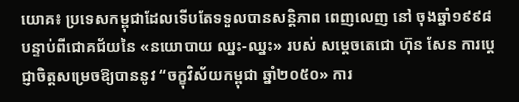យោគ៖ ប្រទេសកម្ពុជាដែលទើបតែទទួលបានសន្តិភាព ពេញលេញ នៅ ចុងឆ្នាំ១៩៩៨ បន្ទាប់ពីជោគជ័យនៃ «នយោបាយ ឈ្នះ-ឈ្នះ» របស់ សម្តេចតេជោ ហ៊ុន សែន ការប្ដេជ្ញាចិត្តសម្រេចឱ្យបាននូវ “ចក្ខុវិស័យកម្ពុជា ឆ្នាំ២០៥០» ការ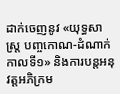ដាក់ចេញនូវ «យុទ្ធសាស្ត្រ បញ្ចកោណ-ដំណាក់កាលទី១» និងការបន្តអនុវត្តអភិក្រម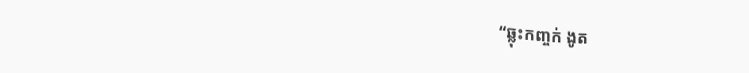“ឆ្លុះកញ្ចក់ ងូត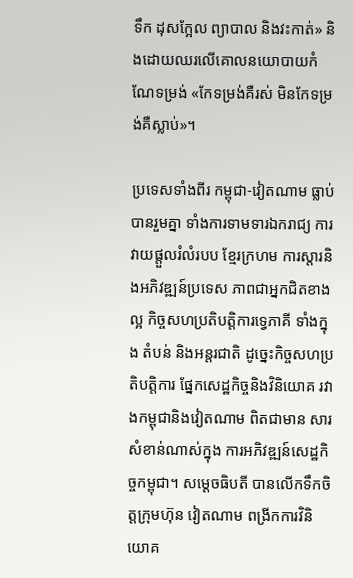ទឹក ដុសក្អែល ព្យាបាល និងវះកាត់» និងដោយឈរលើគោលនយោបាយកំណែទម្រង់ «កែទម្រង់គឺរស់ មិនកែទម្រង់គឺស្លាប់»។

ប្រទេសទាំងពីរ កម្ពុជា-វៀតណាម ធ្លាប់បានរួមគ្នា ទាំងការទាមទារឯករាជ្យ ការវាយផ្ដួលរំលំរបប ខ្មែរក្រហម ការស្តារនិងអភិវឌ្ឍន៍ប្រទេស ភាពជាអ្នកជិតខាងល្អ កិច្ចសហប្រតិបត្តិការទ្វេភាគី ទាំងក្នុង តំបន់ និងអន្តរជាតិ ដូច្នេះកិច្ចសហប្រតិបត្តិការ ផ្នែកសេដ្ឋកិច្ចនិងវិនិយោគ រវាងកម្ពុជានិងវៀតណាម ពិតជាមាន សារសំខាន់ណាស់ក្នុង ការអភិវឌ្ឍន៍សេដ្ឋកិច្ចកម្ពុជា។ សម្ដេចធិបតី បានលើកទឹកចិត្តក្រុមហ៊ុន វៀតណាម ពង្រីកការវិនិយោគ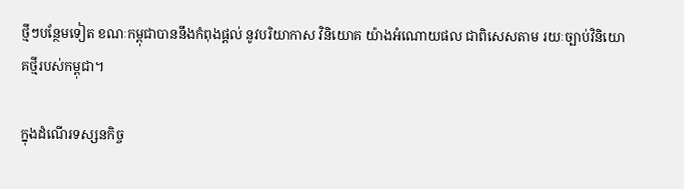ថ្មីៗបន្ថែមទៀត ខណៈកម្ពុជាបាននឹងកំពុងផ្តល់ នូវបរិយាកាស វិនិយោគ យ៉ាងអំណោយផល ជាពិសេសតាម រយៈច្បាប់វិនិយោគថ្មីរបស់កម្ពុជា។

ក្នុងដំណើរទស្សនកិច្ច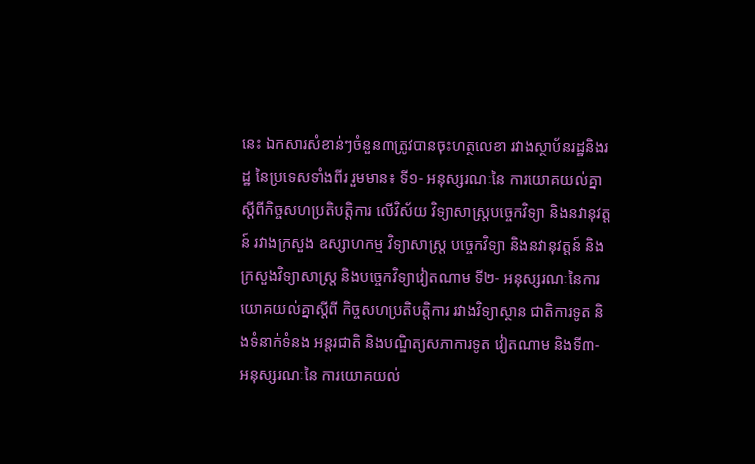នេះ ឯកសារសំខាន់ៗចំនួន៣ត្រូវបានចុះហត្ថលេខា រវាងស្ថាប័នរដ្ឋនិងរដ្ឋ នៃប្រទេសទាំងពីរ រួមមាន៖ ទី១- អនុស្សរណៈនៃ ការយោគយល់គ្នាស្តីពីកិច្ចសហប្រតិបត្តិការ លើវិស័យ វិទ្យាសាស្រ្តបច្ចេកវិទ្យា និងនវានុវត្តន៍ រវាងក្រសួង ឧស្សាហកម្ម វិទ្យាសាស្ត្រ បច្ចេកវិទ្យា និងនវានុវត្តន៍ និងក្រសួងវិទ្យាសាស្រ្ត និងបច្ចេកវិទ្យាវៀតណាម ទី២- អនុស្សរណៈនៃការយោគយល់គ្នាស្តីពី កិច្ចសហប្រតិបត្តិការ រវាងវិទ្យាស្ថាន ជាតិការទូត និងទំនាក់ទំនង អន្តរជាតិ និងបណ្ឌិត្យសភាការទូត វៀតណាម និងទី៣- អនុស្សរណៈនៃ ការយោគយល់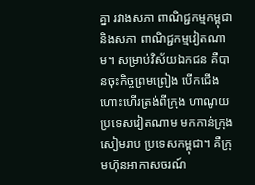គ្នា រវាងសភា ពាណិជ្ជកម្មកម្ពុជា និងសភា ពាណិជ្ជកម្មវៀតណាម។ សម្រាប់វិស័យឯកជន គឺបានចុះកិច្ចព្រមព្រៀង បើកជើងហោះហើរត្រង់ពីក្រុង ហាណូយ ប្រទេសវៀតណាម មកកាន់ក្រុង សៀមរាប ប្រទេសកម្ពុជា។ គឺក្រុមហ៊ុនអាកាសចរណ៍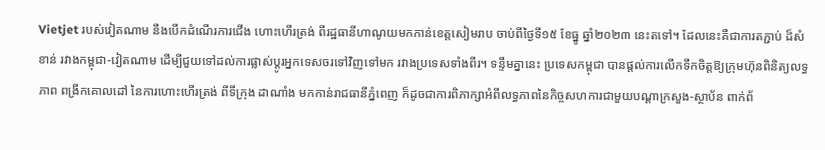Vietjet របស់វៀតណាម នឹងបើកដំណើរការជើង ហោះហើរត្រង់ ពីរដ្ឋធានីហាណូយមកកាន់ខេត្តសៀមរាប ចាប់ពីថ្ងៃទី១៥ ខែធ្នូ ឆ្នាំ២០២៣ នេះតទៅ។ ដែលនេះគឺជាការតភ្ជាប់ ដ៏សំខាន់ រវាងកម្ពុជា-វៀតណាម ដើម្បីជួយទៅដល់ការផ្លាស់ប្តូរអ្នកទេសចរទៅវិញទៅមក រវាងប្រទេសទាំងពីរ។ ទន្ទឹមគ្នានេះ ប្រទេសកម្ពុជា បានផ្តល់ការលើកទឹកចិត្តឱ្យក្រុមហ៊ុនពិនិត្យលទ្ធភាព ពង្រីកគោលដៅ នៃការហោះហើរត្រង់ ពីទីក្រុង ដាណាំង មកកាន់រាជធានីភ្នំពេញ ក៏ដូចជាការពិភាក្សាអំពីលទ្ធភាពនៃកិច្ចសហការជាមួយបណ្តាក្រសួង-ស្ថាប័ន ពាក់ព័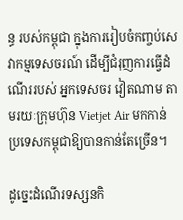ន្ធ របស់កម្ពុជា ក្នុងការរៀបចំកញ្ចប់សេវាកម្មទេសចរណ៍ ដើម្បីជំរុញការធ្វើដំណើររបស់ អ្នកទេសចរ វៀតណាម តាមរយៈក្រុមហ៊ុន Vietjet Air មកកាន់ប្រទេសកម្ពុជាឱ្យបានកាន់តែច្រើន។

ដូច្នេះដំណើរទស្សនកិ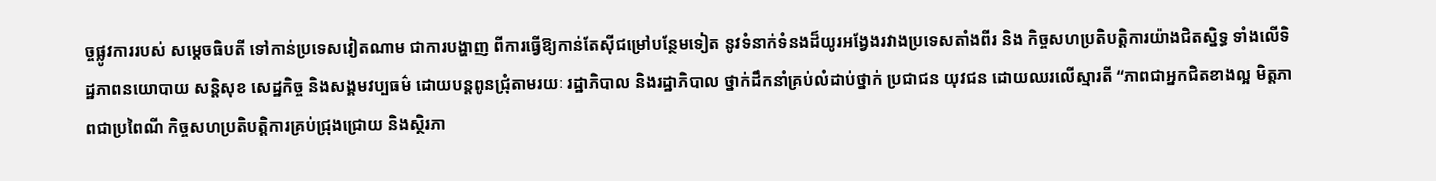ច្ចផ្លូវការរបស់ សម្ដេចធិបតី ទៅកាន់ប្រទេសវៀតណាម ជាការបង្ហាញ ពីការធ្វើឱ្យកាន់តែស៊ីជម្រៅបន្ថែមទៀត នូវទំនាក់ទំនងដ៏យូរអង្វែងរវាងប្រទេសតាំងពីរ និង កិច្ចសហប្រតិបត្តិការយ៉ាងជិតស្និទ្ធ ទាំងលើទិដ្ឋភាពនយោបាយ សន្តិសុខ សេដ្ឋកិច្ច និងសង្គមវប្បធម៌ ដោយបន្តពូនជ្រុំតាមរយៈ រដ្ឋាភិបាល និងរដ្ឋាភិបាល ថ្នាក់ដឹកនាំគ្រប់លំដាប់ថ្នាក់ ប្រជាជន យុវជន ដោយឈរលើស្មារតី “ភាពជាអ្នកជិតខាងល្អ មិត្តភាពជាប្រពៃណី កិច្ចសហប្រតិបត្តិការគ្រប់ជ្រុងជ្រោយ និងស្ថិរភា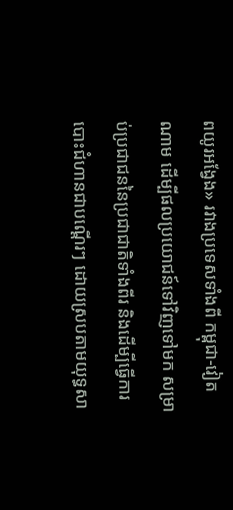ពយូរអង្វែង» រវាងប្រទេសទាំងពី កម្ពុជា-វៀតណាម ដើម្បីផលប្រយោជន៍ទៅវិញទៅមក សម្រាប់ប្រជាជននៃប្រជាជាតិទាំងពីរ និងដើម្បីធ្វើការបោះជំហានជាបណ្តើរៗ ដោយស្របតាមយុទ្ធសា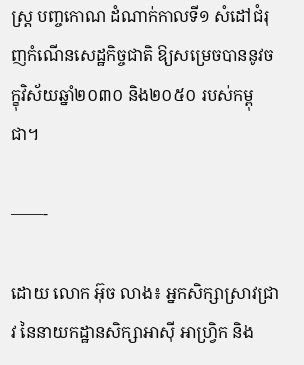ស្ត្រ បញ្ចកោណ ដំណាក់កាលទី១ សំដៅជំរុញកំណើនសេដ្ឋកិច្ចជាតិ ឱ្យសម្រេចបាននូវចក្ខុវិស័យឆ្នាំ២០៣០ និង២០៥០ របស់កម្ពុជា។

——-

ដោយ លោក អ៊ុច លាង៖ អ្នកសិក្សាស្រាវជ្រាវ នៃនាយកដ្ឋានសិក្សាអាស៊ី អាហ្វ្រិក និង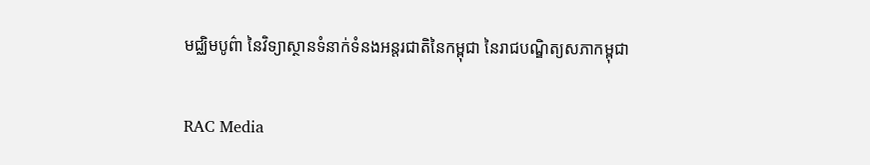មជ្ឈិមបូព៌ា នៃវិទ្យាស្ថានទំនាក់ទំនងអន្តរជាតិនៃកម្ពុជា នៃរាជបណ្ឌិត្យសភាកម្ពុជា

RAC Media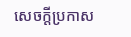សេចក្តីប្រកាស